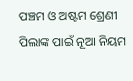ପଞ୍ଚମ ଓ ଅଷ୍ଟମ ଶ୍ରେଣୀ ପିଲାଙ୍କ ପାଇଁ ନୂଆ ନିୟମ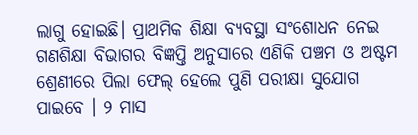ଲାଗୁ ହୋଇଛି। ପ୍ରାଥମିକ ଶିକ୍ଷା ବ୍ୟବସ୍ଥା ସଂଶୋଧନ ନେଇ ଗଣଶିକ୍ଷା ବିଭାଗର ବିଜ୍ଞପ୍ତି ଅନୁସାରେ ଏଣିକି ପଞ୍ଚମ ଓ ଅଷ୍ଟମ ଶ୍ରେଣୀରେ ପିଲା ଫେଲ୍ ହେଲେ ପୁଣି ପରୀକ୍ଷା ସୁଯୋଗ ପାଇବେ । ୨ ମାସ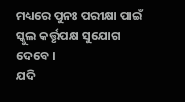ମଧ୍ୟରେ ପୁନଃ ପରୀକ୍ଷା ପାଇଁ ସ୍କୁଲ କର୍ତ୍ତୃପକ୍ଷ ସୁଯୋଗ ଦେବେ ।
ଯଦି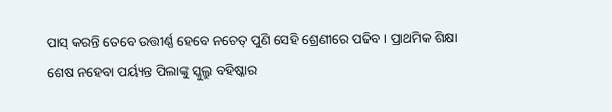ପାସ୍ କରନ୍ତି ତେବେ ଉତ୍ତୀର୍ଣ୍ଣ ହେବେ ନଚେତ୍ ପୁଣି ସେହି ଶ୍ରେଣୀରେ ପଢିବ । ପ୍ରାଥମିକ ଶିକ୍ଷା ଶେଷ ନହେବା ପର୍ୟ୍ୟନ୍ତ ପିଲାଙ୍କୁ ସ୍କୁଲ୍ରୁ ବହିଷ୍କାର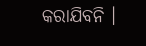କରାଯିବନି ।